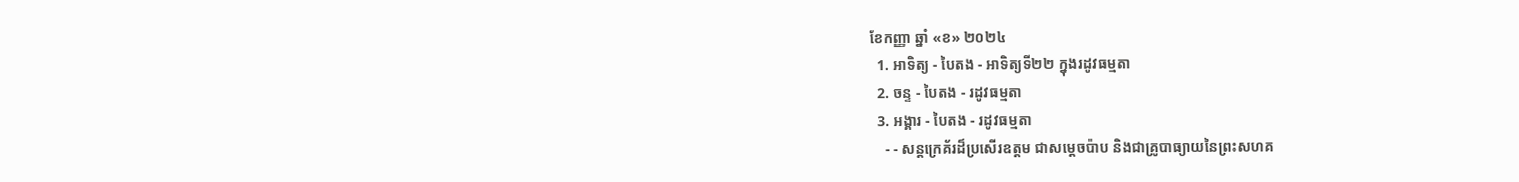ខែកញ្ញា ឆ្នាំ «ខ» ២០២៤
  1. អាទិត្យ - បៃតង - អាទិត្យទី២២ ក្នុងរដូវធម្មតា
  2. ចន្ទ - បៃតង - រដូវធម្មតា
  3. អង្គារ - បៃតង - រដូវធម្មតា
    - - សន្តក្រេគ័រដ៏ប្រសើរឧត្តម ជាសម្ដេចប៉ាប និងជាគ្រូបាធ្យាយនៃព្រះសហគ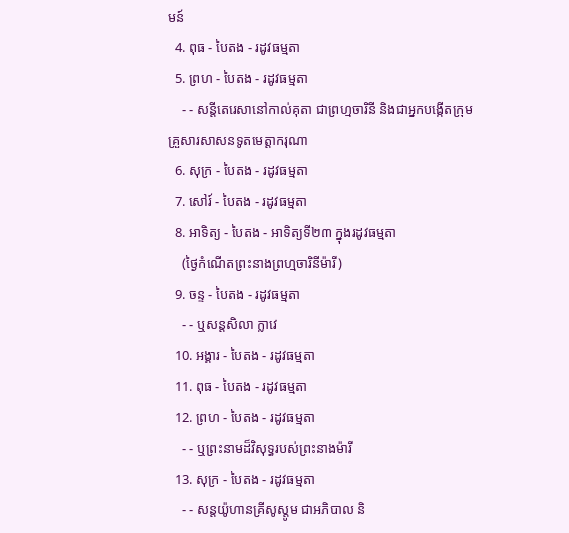មន៍
  4. ពុធ - បៃតង - រដូវធម្មតា
  5. ព្រហ - បៃតង - រដូវធម្មតា
    - - សន្តីតេរេសានៅកាល់គុតា ជាព្រហ្មចារិនី និងជាអ្នកបង្កើតក្រុមគ្រួសារសាសនទូតមេត្ដាករុណា
  6. សុក្រ - បៃតង - រដូវធម្មតា
  7. សៅរ៍ - បៃតង - រដូវធម្មតា
  8. អាទិត្យ - បៃតង - អាទិត្យទី២៣ ក្នុងរដូវធម្មតា
    (ថ្ងៃកំណើតព្រះនាងព្រហ្មចារិនីម៉ារី)
  9. ចន្ទ - បៃតង - រដូវធម្មតា
    - - ឬសន្តសិលា ក្លាវេ
  10. អង្គារ - បៃតង - រដូវធម្មតា
  11. ពុធ - បៃតង - រដូវធម្មតា
  12. ព្រហ - បៃតង - រដូវធម្មតា
    - - ឬព្រះនាមដ៏វិសុទ្ធរបស់ព្រះនាងម៉ារី
  13. សុក្រ - បៃតង - រដូវធម្មតា
    - - សន្តយ៉ូហានគ្រីសូស្តូម ជាអភិបាល និ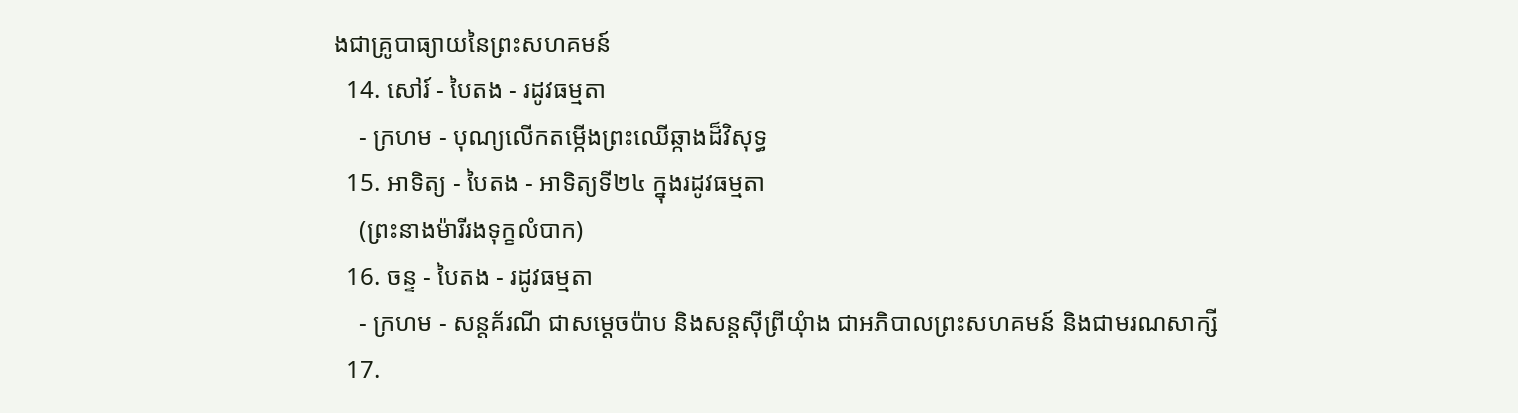ងជាគ្រូបាធ្យាយនៃព្រះសហគមន៍
  14. សៅរ៍ - បៃតង - រដូវធម្មតា
    - ក្រហម - បុណ្យលើកតម្កើងព្រះឈើឆ្កាងដ៏វិសុទ្ធ
  15. អាទិត្យ - បៃតង - អាទិត្យទី២៤ ក្នុងរដូវធម្មតា
    (ព្រះនាងម៉ារីរងទុក្ខលំបាក)
  16. ចន្ទ - បៃតង - រដូវធម្មតា
    - ក្រហម - សន្តគ័រណី ជាសម្ដេចប៉ាប និងសន្តស៊ីព្រីយុំាង ជាអភិបាលព្រះសហគមន៍ និងជាមរណសាក្សី
  17.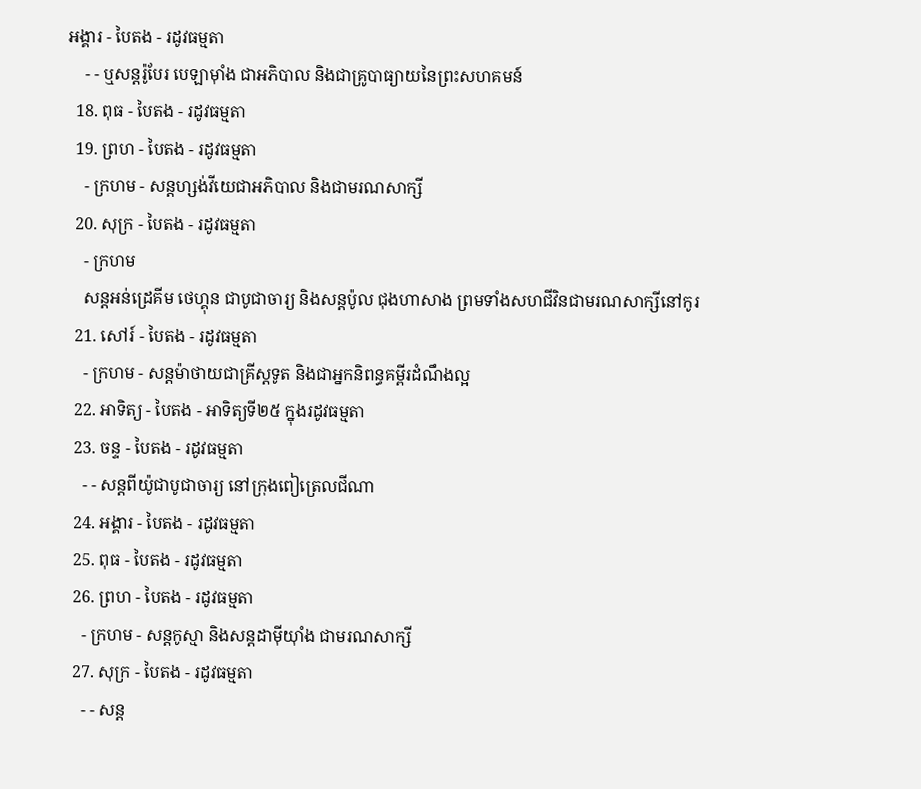អង្គារ - បៃតង - រដូវធម្មតា
    - - ឬសន្តរ៉ូបែរ បេឡាម៉ាំង ជាអភិបាល និងជាគ្រូបាធ្យាយនៃព្រះសហគមន៍
  18. ពុធ - បៃតង - រដូវធម្មតា
  19. ព្រហ - បៃតង - រដូវធម្មតា
    - ក្រហម - សន្តហ្សង់វីយេជាអភិបាល និងជាមរណសាក្សី
  20. សុក្រ - បៃតង - រដូវធម្មតា
    - ក្រហម
    សន្តអន់ដ្រេគីម ថេហ្គុន ជាបូជាចារ្យ និងសន្តប៉ូល ជុងហាសាង ព្រមទាំងសហជីវិនជាមរណសាក្សីនៅកូរ
  21. សៅរ៍ - បៃតង - រដូវធម្មតា
    - ក្រហម - សន្តម៉ាថាយជាគ្រីស្តទូត និងជាអ្នកនិពន្ធគម្ពីរដំណឹងល្អ
  22. អាទិត្យ - បៃតង - អាទិត្យទី២៥ ក្នុងរដូវធម្មតា
  23. ចន្ទ - បៃតង - រដូវធម្មតា
    - - សន្តពីយ៉ូជាបូជាចារ្យ នៅក្រុងពៀត្រេលជីណា
  24. អង្គារ - បៃតង - រដូវធម្មតា
  25. ពុធ - បៃតង - រដូវធម្មតា
  26. ព្រហ - បៃតង - រដូវធម្មតា
    - ក្រហម - សន្តកូស្មា និងសន្តដាម៉ីយុាំង ជាមរណសាក្សី
  27. សុក្រ - បៃតង - រដូវធម្មតា
    - - សន្ត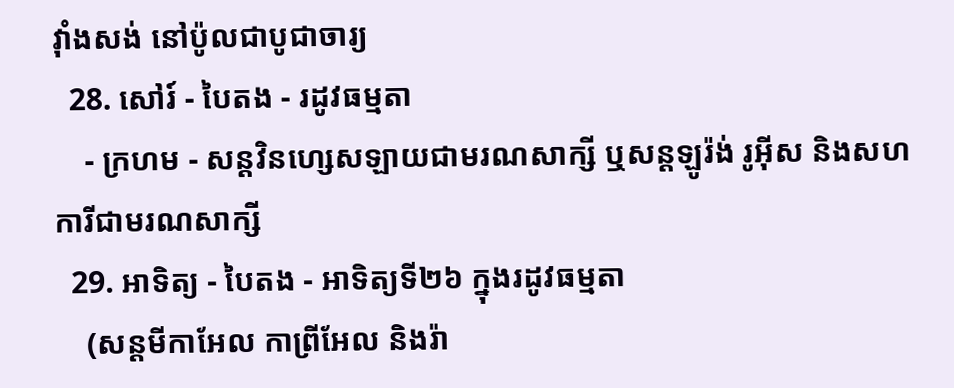វុាំងសង់ នៅប៉ូលជាបូជាចារ្យ
  28. សៅរ៍ - បៃតង - រដូវធម្មតា
    - ក្រហម - សន្តវិនហ្សេសឡាយជាមរណសាក្សី ឬសន្តឡូរ៉ង់ រូអ៊ីស និងសហការីជាមរណសាក្សី
  29. អាទិត្យ - បៃតង - អាទិត្យទី២៦ ក្នុងរដូវធម្មតា
    (សន្តមីកាអែល កាព្រីអែល និងរ៉ា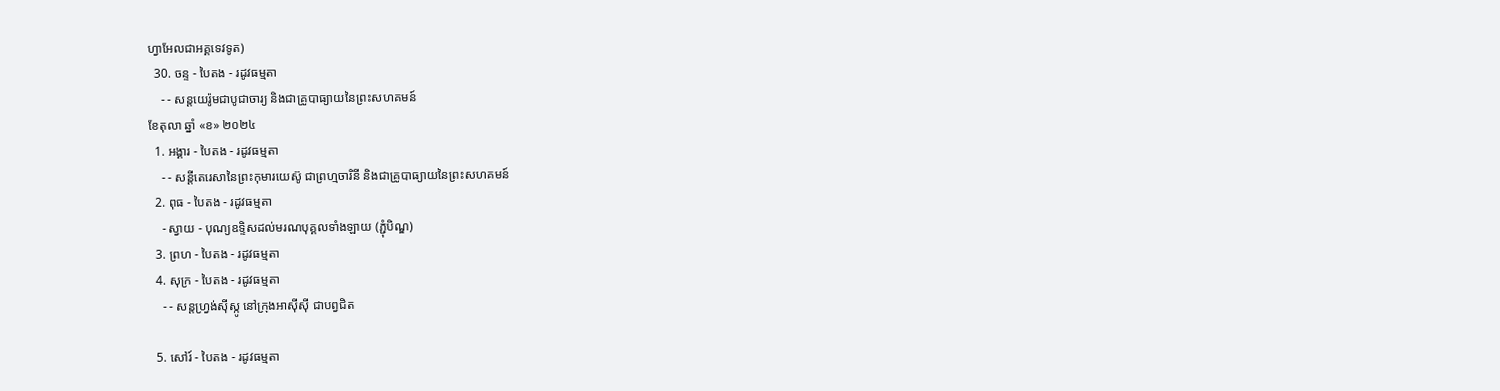ហ្វាអែលជាអគ្គទេវទូត)
  30. ចន្ទ - បៃតង - រដូវធម្មតា
    - - សន្ដយេរ៉ូមជាបូជាចារ្យ និងជាគ្រូបាធ្យាយនៃព្រះសហគមន៍
ខែតុលា ឆ្នាំ «ខ» ២០២៤
  1. អង្គារ - បៃតង - រដូវធម្មតា
    - - សន្តីតេរេសានៃព្រះកុមារយេស៊ូ ជាព្រហ្មចារិនី និងជាគ្រូបាធ្យាយនៃព្រះសហគមន៍
  2. ពុធ - បៃតង - រដូវធម្មតា
    - ស្វាយ - បុណ្យឧទ្ទិសដល់មរណបុគ្គលទាំងឡាយ (ភ្ជុំបិណ្ឌ)
  3. ព្រហ - បៃតង - រដូវធម្មតា
  4. សុក្រ - បៃតង - រដូវធម្មតា
    - - សន្តហ្វ្រង់ស៊ីស្កូ នៅក្រុងអាស៊ីស៊ី ជាបព្វជិត

  5. សៅរ៍ - បៃតង - រដូវធម្មតា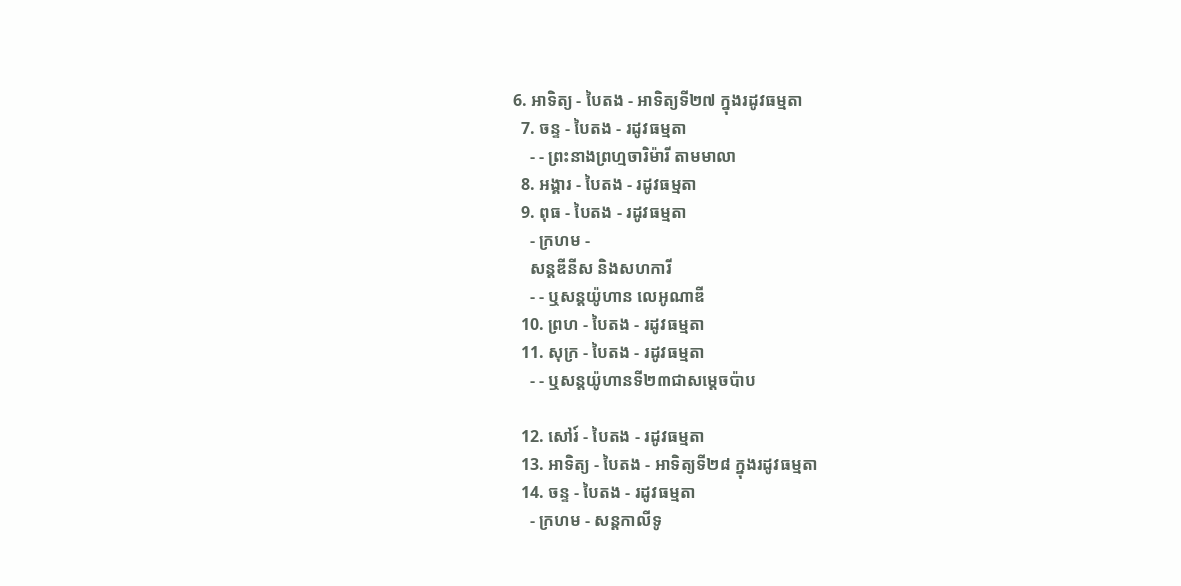6. អាទិត្យ - បៃតង - អាទិត្យទី២៧ ក្នុងរដូវធម្មតា
  7. ចន្ទ - បៃតង - រដូវធម្មតា
    - - ព្រះនាងព្រហ្មចារិម៉ារី តាមមាលា
  8. អង្គារ - បៃតង - រដូវធម្មតា
  9. ពុធ - បៃតង - រដូវធម្មតា
    - ក្រហម -
    សន្តឌីនីស និងសហការី
    - - ឬសន្តយ៉ូហាន លេអូណាឌី
  10. ព្រហ - បៃតង - រដូវធម្មតា
  11. សុក្រ - បៃតង - រដូវធម្មតា
    - - ឬសន្តយ៉ូហានទី២៣ជាសម្តេចប៉ាប

  12. សៅរ៍ - បៃតង - រដូវធម្មតា
  13. អាទិត្យ - បៃតង - អាទិត្យទី២៨ ក្នុងរដូវធម្មតា
  14. ចន្ទ - បៃតង - រដូវធម្មតា
    - ក្រហម - សន្ដកាលីទូ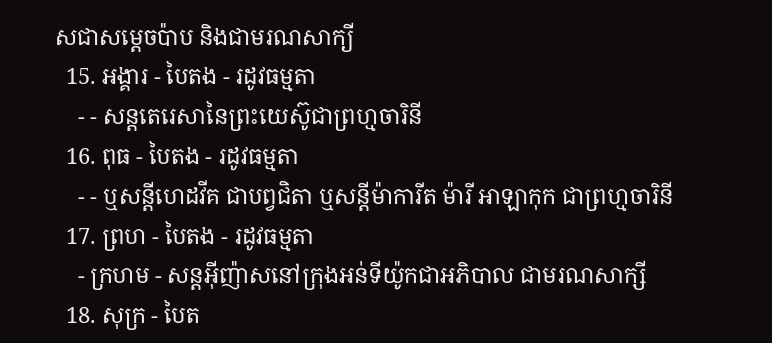សជាសម្ដេចប៉ាប និងជាមរណសាក្យី
  15. អង្គារ - បៃតង - រដូវធម្មតា
    - - សន្តតេរេសានៃព្រះយេស៊ូជាព្រហ្មចារិនី
  16. ពុធ - បៃតង - រដូវធម្មតា
    - - ឬសន្ដីហេដវីគ ជាបព្វជិតា ឬសន្ដីម៉ាការីត ម៉ារី អាឡាកុក ជាព្រហ្មចារិនី
  17. ព្រហ - បៃតង - រដូវធម្មតា
    - ក្រហម - សន្តអ៊ីញ៉ាសនៅក្រុងអន់ទីយ៉ូកជាអភិបាល ជាមរណសាក្សី
  18. សុក្រ - បៃត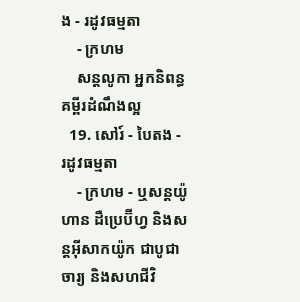ង - រដូវធម្មតា
    - ក្រហម
    សន្តលូកា អ្នកនិពន្ធគម្ពីរដំណឹងល្អ
  19. សៅរ៍ - បៃតង - រដូវធម្មតា
    - ក្រហម - ឬសន្ដយ៉ូហាន ដឺប្រេប៊ីហ្វ និងសន្ដអ៊ីសាកយ៉ូក ជាបូជាចារ្យ និងសហជីវិ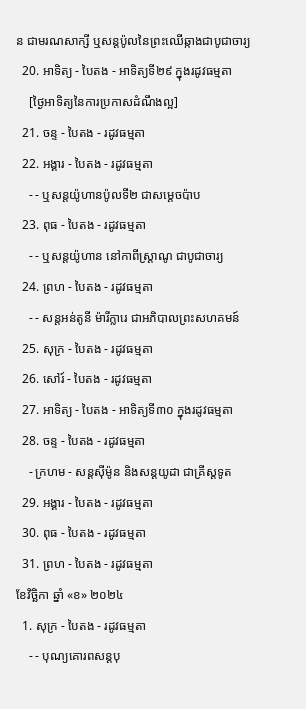ន ជាមរណសាក្សី ឬសន្ដប៉ូលនៃព្រះឈើឆ្កាងជាបូជាចារ្យ
  20. អាទិត្យ - បៃតង - អាទិត្យទី២៩ ក្នុងរដូវធម្មតា
    [ថ្ងៃអាទិត្យនៃការប្រកាសដំណឹងល្អ]
  21. ចន្ទ - បៃតង - រដូវធម្មតា
  22. អង្គារ - បៃតង - រដូវធម្មតា
    - - ឬសន្តយ៉ូហានប៉ូលទី២ ជាសម្ដេចប៉ាប
  23. ពុធ - បៃតង - រដូវធម្មតា
    - - ឬសន្ដយ៉ូហាន នៅកាពីស្រ្ដាណូ ជាបូជាចារ្យ
  24. ព្រហ - បៃតង - រដូវធម្មតា
    - - សន្តអន់តូនី ម៉ារីក្លារេ ជាអភិបាលព្រះសហគមន៍
  25. សុក្រ - បៃតង - រដូវធម្មតា
  26. សៅរ៍ - បៃតង - រដូវធម្មតា
  27. អាទិត្យ - បៃតង - អាទិត្យទី៣០ ក្នុងរដូវធម្មតា
  28. ចន្ទ - បៃតង - រដូវធម្មតា
    - ក្រហម - សន្ដស៊ីម៉ូន និងសន្ដយូដា ជាគ្រីស្ដទូត
  29. អង្គារ - បៃតង - រដូវធម្មតា
  30. ពុធ - បៃតង - រដូវធម្មតា
  31. ព្រហ - បៃតង - រដូវធម្មតា
ខែវិច្ឆិកា ឆ្នាំ «ខ» ២០២៤
  1. សុក្រ - បៃតង - រដូវធម្មតា
    - - បុណ្យគោរពសន្ដបុ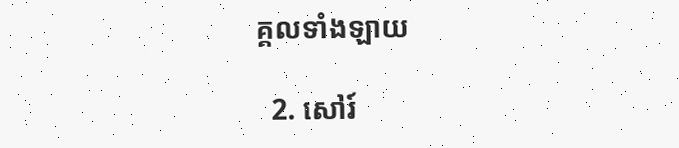គ្គលទាំងឡាយ

  2. សៅរ៍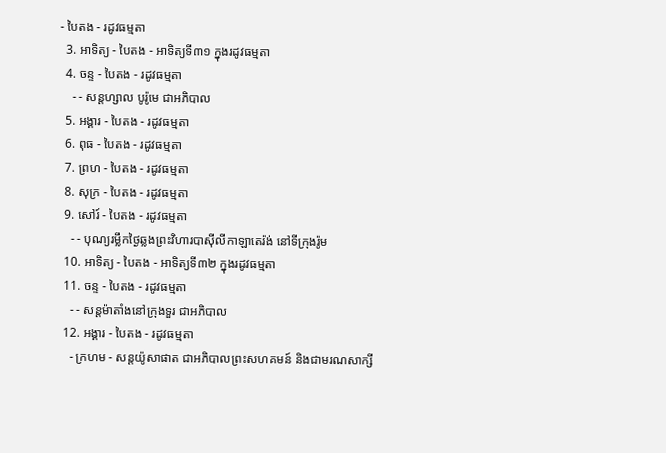- បៃតង - រដូវធម្មតា
  3. អាទិត្យ - បៃតង - អាទិត្យទី៣១ ក្នុងរដូវធម្មតា
  4. ចន្ទ - បៃតង - រដូវធម្មតា
    - - សន្ដហ្សាល បូរ៉ូមេ ជាអភិបាល
  5. អង្គារ - បៃតង - រដូវធម្មតា
  6. ពុធ - បៃតង - រដូវធម្មតា
  7. ព្រហ - បៃតង - រដូវធម្មតា
  8. សុក្រ - បៃតង - រដូវធម្មតា
  9. សៅរ៍ - បៃតង - រដូវធម្មតា
    - - បុណ្យរម្លឹកថ្ងៃឆ្លងព្រះវិហារបាស៊ីលីកាឡាតេរ៉ង់ នៅទីក្រុងរ៉ូម
  10. អាទិត្យ - បៃតង - អាទិត្យទី៣២ ក្នុងរដូវធម្មតា
  11. ចន្ទ - បៃតង - រដូវធម្មតា
    - - សន្ដម៉ាតាំងនៅក្រុងទួរ ជាអភិបាល
  12. អង្គារ - បៃតង - រដូវធម្មតា
    - ក្រហម - សន្ដយ៉ូសាផាត ជាអភិបាលព្រះសហគមន៍ និងជាមរណសាក្សី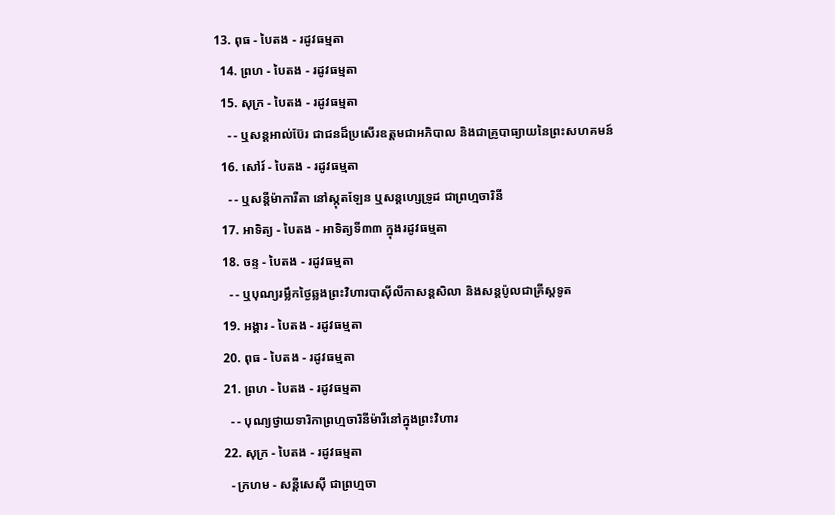13. ពុធ - បៃតង - រដូវធម្មតា
  14. ព្រហ - បៃតង - រដូវធម្មតា
  15. សុក្រ - បៃតង - រដូវធម្មតា
    - - ឬសន្ដអាល់ប៊ែរ ជាជនដ៏ប្រសើរឧត្ដមជាអភិបាល និងជាគ្រូបាធ្យាយនៃព្រះសហគមន៍
  16. សៅរ៍ - បៃតង - រដូវធម្មតា
    - - ឬសន្ដីម៉ាការីតា នៅស្កុតឡែន ឬសន្ដហ្សេទ្រូដ ជាព្រហ្មចារិនី
  17. អាទិត្យ - បៃតង - អាទិត្យទី៣៣ ក្នុងរដូវធម្មតា
  18. ចន្ទ - បៃតង - រដូវធម្មតា
    - - ឬបុណ្យរម្លឹកថ្ងៃឆ្លងព្រះវិហារបាស៊ីលីកាសន្ដសិលា និងសន្ដប៉ូលជាគ្រីស្ដទូត
  19. អង្គារ - បៃតង - រដូវធម្មតា
  20. ពុធ - បៃតង - រដូវធម្មតា
  21. ព្រហ - បៃតង - រដូវធម្មតា
    - - បុណ្យថ្វាយទារិកាព្រហ្មចារិនីម៉ារីនៅក្នុងព្រះវិហារ
  22. សុក្រ - បៃតង - រដូវធម្មតា
    - ក្រហម - សន្ដីសេស៊ី ជាព្រហ្មចា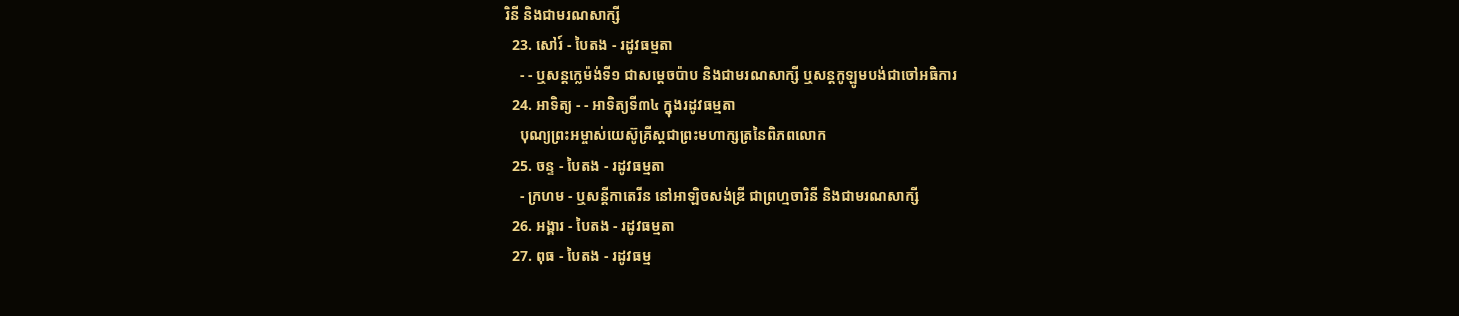រិនី និងជាមរណសាក្សី
  23. សៅរ៍ - បៃតង - រដូវធម្មតា
    - - ឬសន្ដក្លេម៉ង់ទី១ ជាសម្ដេចប៉ាប និងជាមរណសាក្សី ឬសន្ដកូឡូមបង់ជាចៅអធិការ
  24. អាទិត្យ - - អាទិត្យទី៣៤ ក្នុងរដូវធម្មតា
    បុណ្យព្រះអម្ចាស់យេស៊ូគ្រីស្ដជាព្រះមហាក្សត្រនៃពិភពលោក
  25. ចន្ទ - បៃតង - រដូវធម្មតា
    - ក្រហម - ឬសន្ដីកាតេរីន នៅអាឡិចសង់ឌ្រី ជាព្រហ្មចារិនី និងជាមរណសាក្សី
  26. អង្គារ - បៃតង - រដូវធម្មតា
  27. ពុធ - បៃតង - រដូវធម្ម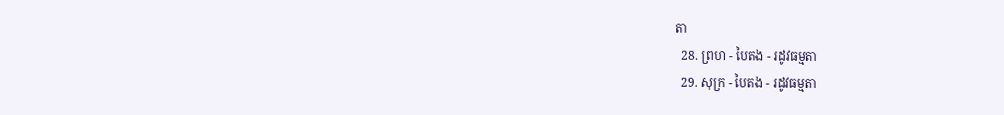តា
  28. ព្រហ - បៃតង - រដូវធម្មតា
  29. សុក្រ - បៃតង - រដូវធម្មតា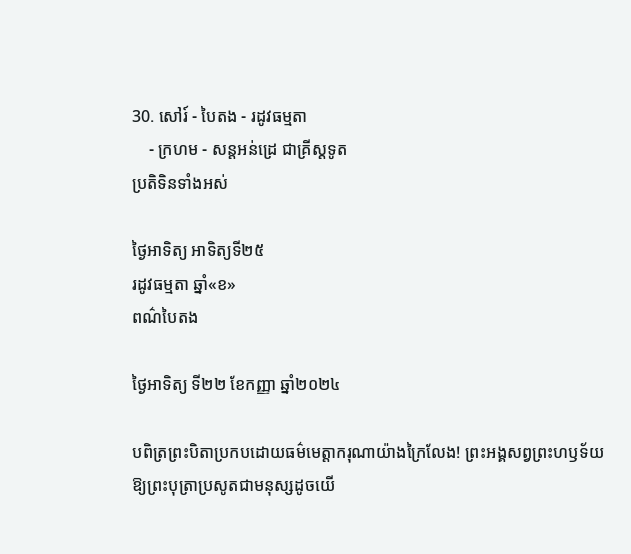30. សៅរ៍ - បៃតង - រដូវធម្មតា
    - ក្រហម - សន្ដអន់ដ្រេ ជាគ្រីស្ដទូត
ប្រតិទិនទាំងអស់

ថ្ងៃអាទិត្យ អាទិត្យទី២៥
រដូវធម្មតា ឆ្នាំ«ខ»
ពណ៌បៃតង

ថ្ងៃអាទិត្យ ទី២២ ខែកញ្ញា ឆ្នាំ២០២៤

បពិត្រព្រះបិតាប្រកបដោយធម៌មេត្តាករុណាយ៉ាងក្រៃលែង! ព្រះអង្គសព្វព្រះហឫទ័យឱ្យព្រះបុត្រាប្រសូតជាមនុស្សដូចយើ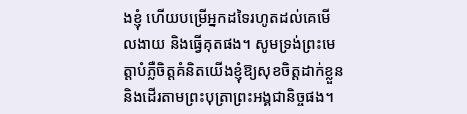ងខ្ញុំ ហើយបម្រើអ្នកដទៃរហូតដល់គេមើលងាយ និងធ្វើគុតផង។ សូមទ្រង់ព្រះមេត្តាបំភ្លឺចិត្តគំនិតយើងខ្ញុំឱ្យសុខចិត្តដាក់ខ្លួន និងដើរតាមព្រះបុត្រាព្រះអង្គជានិច្ចផង។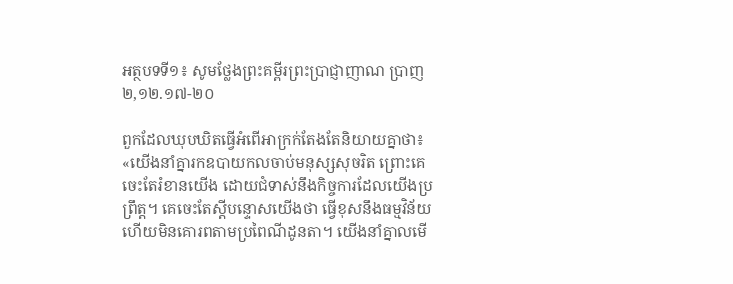អត្ថបទទី១៖ សូមថ្លែងព្រះគម្ពីរព្រះប្រាជ្ញាញាណ ប្រាញ ២,១២.១៧-២០

ពួកដែលឃុបឃិតធ្វើអំពើអាក្រក់តែងតែនិយាយគ្នាថា៖ «យើងនាំគ្នារកឧបាយកលចាប់មនុស្សសុចរិត ព្រោះគេចេះតែរំខានយើង ដោយជំទាស់នឹងកិច្ចការដែលយើងប្រព្រឹត្ត។ គេចេះតែស្តីបន្ទោសយើងថា ធ្វើខុសនឹងធម្មវិន័យ ហើយមិនគោរពតាមប្រពៃណីដូនតា។ យើងនាំគ្នាលមើ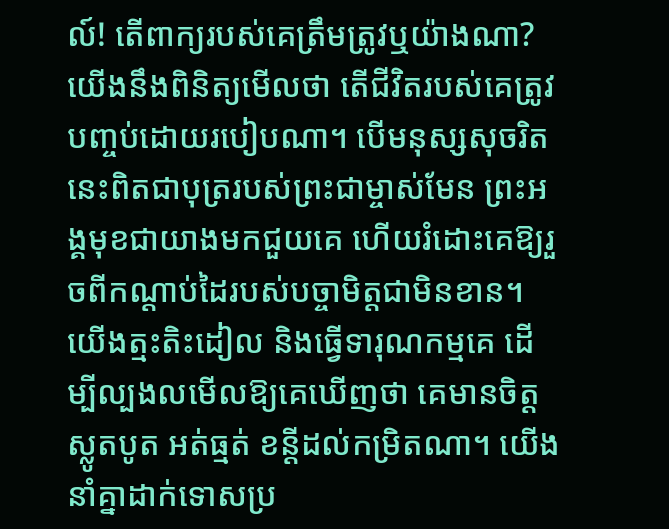ល៍! តើពាក្យរបស់គេត្រឹមត្រូវឬយ៉ាងណា? យើងនឹងពិនិត្យមើលថា តើជីវិតរបស់គេត្រូវបញ្ចប់ដោយរបៀបណា។ បើមនុស្សសុចរិតនេះពិតជាបុត្ររបស់ព្រះជាម្ចាស់មែន ព្រះអង្គមុខជាយាងមកជួយគេ ហើយរំដោះគេឱ្យរួចពីកណ្តាប់ដៃរបស់បច្ចាមិត្តជាមិនខាន។ យើងត្មះតិះដៀល និងធ្វើទារុណកម្មគេ ដើម្បីល្បងលមើលឱ្យគេឃើញថា គេមានចិត្តស្លូតបូត អត់ធ្មត់ ខន្តីដល់កម្រិតណា។ យើងនាំគ្នាដាក់ទោសប្រ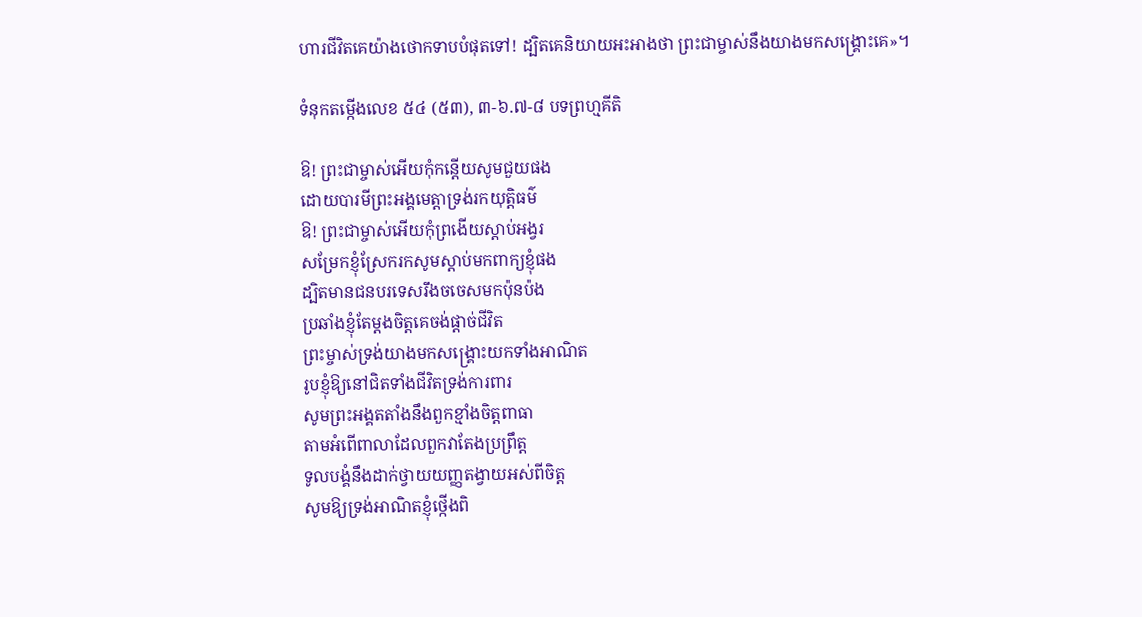ហារជីវិតគេយ៉ាងថោកទាបបំផុតទៅ! ដ្បិតគេនិយាយអះអាងថា ព្រះជាម្ចាស់នឹងយាងមកសង្គ្រោះគេ»។

ទំនុកតម្កើងលេខ ៥៤ (៥៣), ៣-៦.៧-៨ បទព្រហ្មគីតិ

ឱ! ព្រះជាម្ចាស់អើយកុំកន្តើយសូមជួយផង
ដោយបារមីព្រះអង្គមេត្តាទ្រង់រកយុត្តិធម៌
ឱ! ព្រះជាម្ចាស់អើយកុំព្រងើយស្តាប់អង្វរ
សម្រែកខ្ញុំស្រែករកសូមស្តាប់មកពាក្យខ្ញុំផង
ដ្បិតមានជនបរទេសរឹងចចេសមកប៉ុនប៉ង
ប្រឆាំងខ្ញុំតែម្តងចិត្តគេចង់ផ្តាច់ជីវិត
ព្រះម្ចាស់ទ្រង់យាងមកសង្គ្រោះយកទាំងអាណិត
រូបខ្ញុំឱ្យនៅជិតទាំងជីវិតទ្រង់ការពារ
សូមព្រះអង្គតតាំងនឹងពួកខ្មាំងចិត្តពាធា
តាមអំពើពាលាដែលពួកវាតែងប្រព្រឹត្ត
ទូលបង្គំនឹងដាក់ថ្វាយយញ្ញតង្វាយអស់ពីចិត្ត
សូមឱ្យទ្រង់អាណិតខ្ញុំថ្កើងពិ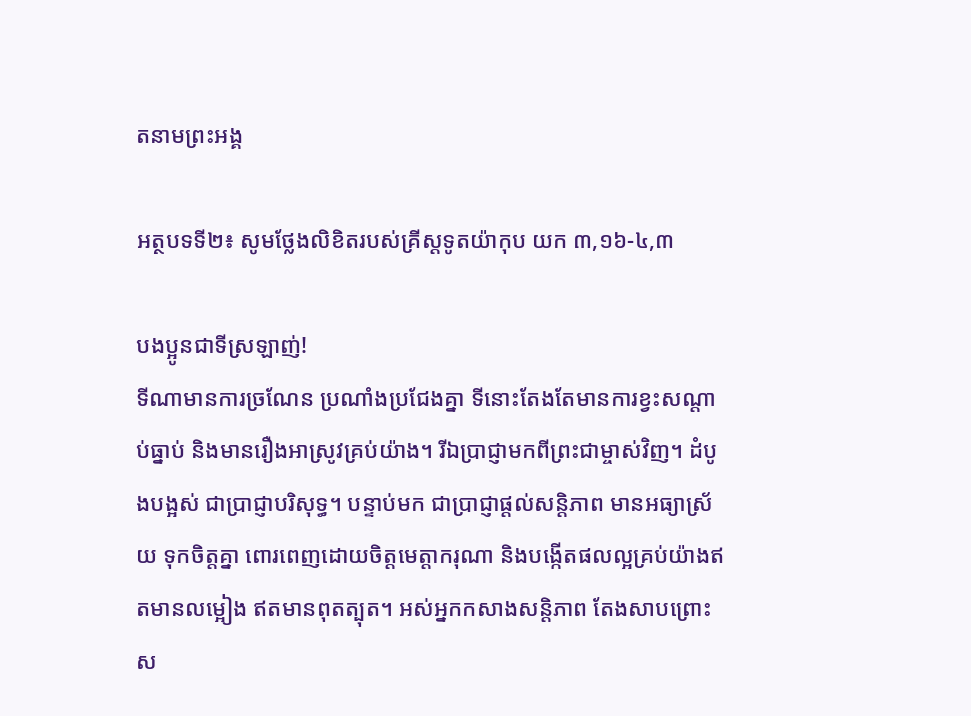តនាមព្រះអង្គ

អត្ថបទទី២៖ សូមថ្លែងលិខិតរបស់គ្រីស្តទូតយ៉ាកុប យក ៣,១៦-៤,៣

បងប្អូនជាទីស្រឡាញ់!
ទីណាមានការច្រណែន ប្រណាំងប្រជែងគ្នា ទីនោះតែងតែមានការខ្វះសណ្តាប់ធ្នាប់ និងមានរឿងអាស្រូវគ្រប់យ៉ាង។ រីឯប្រាជ្ញាមកពីព្រះជាម្ចាស់វិញ។ ដំបូងបង្អស់ ជាប្រាជ្ញាបរិសុទ្ធ។ បន្ទាប់មក ជាប្រាជ្ញាផ្តល់សន្តិភាព មានអធ្យាស្រ័យ ទុកចិត្តគ្នា ពោរពេញដោយចិត្តមេត្តាករុណា និងបង្កើតផលល្អគ្រប់យ៉ាងឥតមានលម្អៀង ឥតមានពុតត្បុត។ អស់អ្នកកសាងសន្តិភាព តែងសាបព្រោះស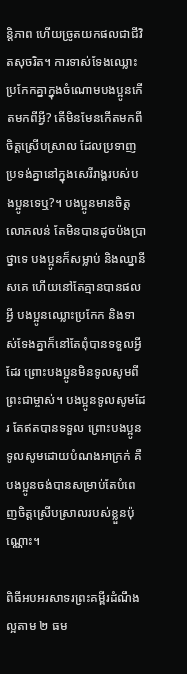ន្តិភាព ហើយច្រូតយកផលជាជីវិតសុចរិត។ ការទាស់ទែងឈ្លោះប្រកែកគ្នាក្នុងចំណោមបងប្អូនកើតមកពីអ្វី? តើមិនមែនកើតមកពីចិត្តស្រើបស្រាល ដែលប្រទាញប្រទង់គ្នានៅក្នុងសេរីរាង្គរបស់បងប្អូនទេឬ?។ បងប្អូនមានចិត្តលោភលន់ តែមិនបានដូចប៉ងប្រាថ្នាទេ បងប្អូនក៏សម្លាប់ និងឈ្នានីសគេ ហើយនៅតែគ្មានបានផលអ្វី បងប្អូនឈ្លោះប្រកែក និងទាស់ទែងគ្នាក៏នៅតែពុំបានទទួលអ្វីដែរ ព្រោះបងប្អូនមិនទូលសូមពីព្រះជាម្ចាស់។ បងប្អូនទូលសូមដែរ តែឥតបានទទួល ព្រោះបងប្អូនទូលសូមដោយបំណងអាក្រក់ គឺបងប្អូនចង់បានសម្រាប់តែបំពេញចិត្តស្រើបស្រាលរបស់ខ្លួនប៉ុណ្ណោះ។

ពិធីអបអរសាទរព្រះគម្ពីរដំណឹងល្អតាម ២ ធម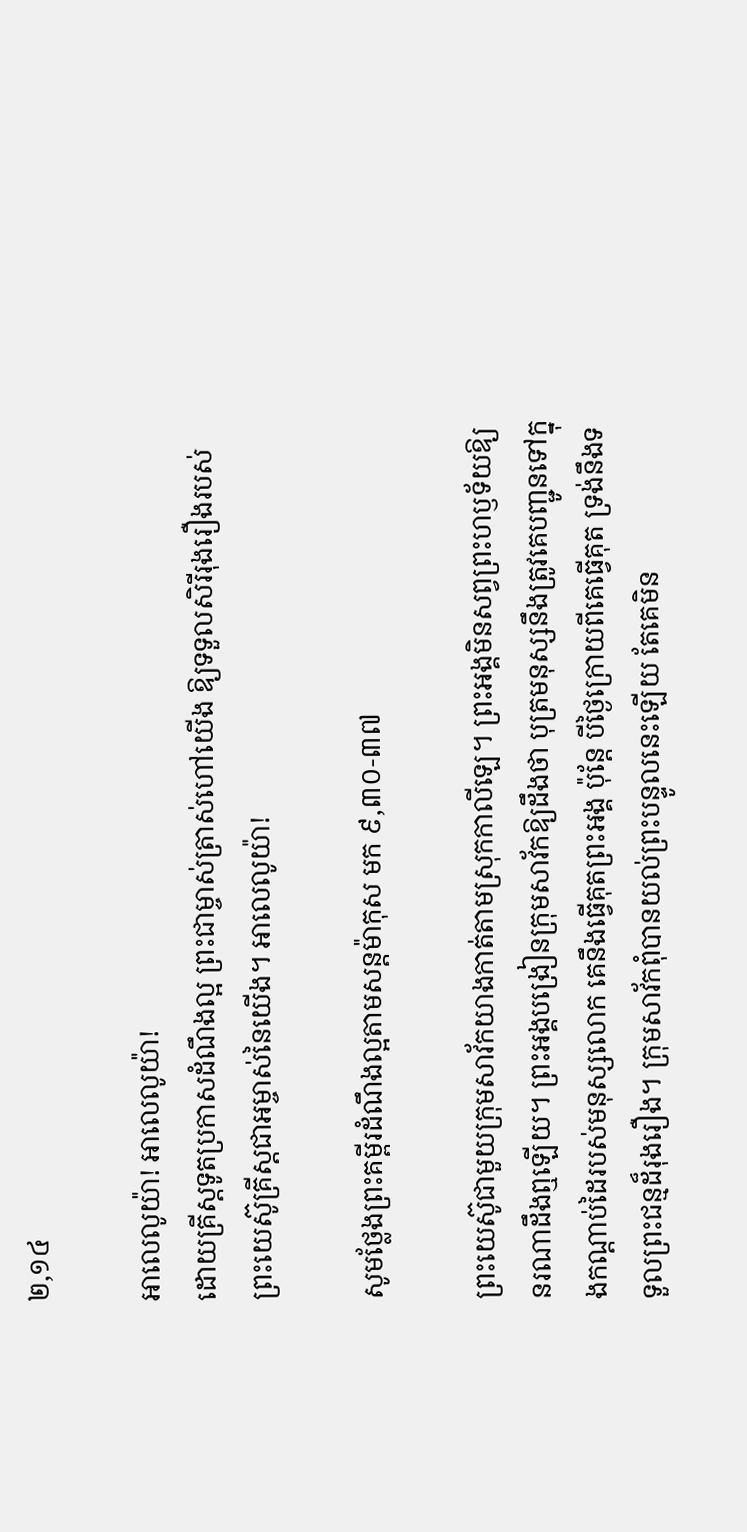២,១៤

អាលេលូយ៉ា! អាលេលូយ៉ា!
ដោយគ្រីស្តទូតប្រកាសដំណឹងល្អ ព្រះជាម្ចាស់ត្រាស់ហៅយើង ឱ្យទទួលសិរីរុងរឿងរបស់ព្រះយេស៊ូគ្រីស្តជាអម្ចាស់នៃយើង។ អាលេលូយ៉ា!

សូមថ្លែងព្រះគម្ពីរដំណឹងល្អតាមសន្តម៉ាកុស មក ៩,៣០-៣៧

ព្រះយេស៊ូជាមួយក្រុមសាវ័កយាងកាត់តាមស្រុកកាលីឡេ។ ព្រះអង្គមិនសព្វព្រះហឫទ័យឱ្យនរណាដឹងឮឡើយ។ ព្រះអង្គបង្រៀនក្រុមសាវ័កឱ្យដឹងថា បុត្រមនុស្សនឹងត្រូវគេបញ្ជូនទៅក្នុងកណ្តាប់ដៃរបស់មនុស្សលោក គេនឹងធ្វើគុតព្រះអង្គ ប៉ុន្តែ បីថ្ងៃក្រោយពីគេធ្វើគុត ទ្រង់នឹងទទួលព្រះជន្មដ៏រុងរឿង។ ក្រុមសាវ័កពុំបានយល់ព្រះបន្ទូលនេះឡើយ តែគេមិន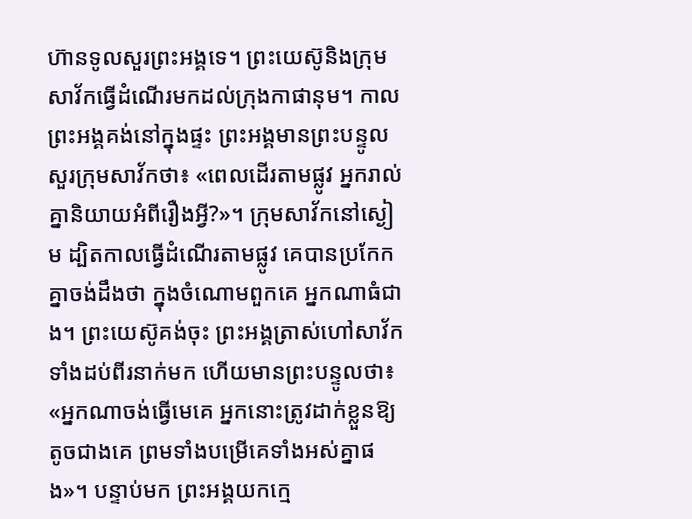ហ៊ានទូលសួរព្រះអង្គទេ។ ព្រះយេស៊ូនិងក្រុមសាវ័កធ្វើដំណើរមកដល់ក្រុងកាផានុម។ កាលព្រះអង្គគង់នៅក្នុងផ្ទះ ព្រះអង្គមានព្រះបន្ទូលសួរក្រុមសាវ័កថា៖ «ពេលដើរតាមផ្លូវ អ្នករាល់គ្នានិយាយអំពីរឿងអ្វី?»។ ក្រុមសាវ័កនៅស្ងៀម ដ្បិតកាលធ្វើដំណើរតាមផ្លូវ គេបានប្រកែកគ្នាចង់ដឹងថា ក្នុងចំណោមពួកគេ អ្នកណាធំជាង។ ព្រះយេស៊ូគង់ចុះ ព្រះអង្គត្រាស់ហៅសាវ័កទាំងដប់ពីរនាក់មក ហើយមានព្រះបន្ទូលថា៖ «អ្នកណាចង់ធ្វើមេគេ អ្នកនោះត្រូវដាក់ខ្លួនឱ្យតូចជាងគេ ព្រមទាំងបម្រើគេទាំងអស់គ្នាផង»។ បន្ទាប់មក ព្រះអង្គយកក្មេ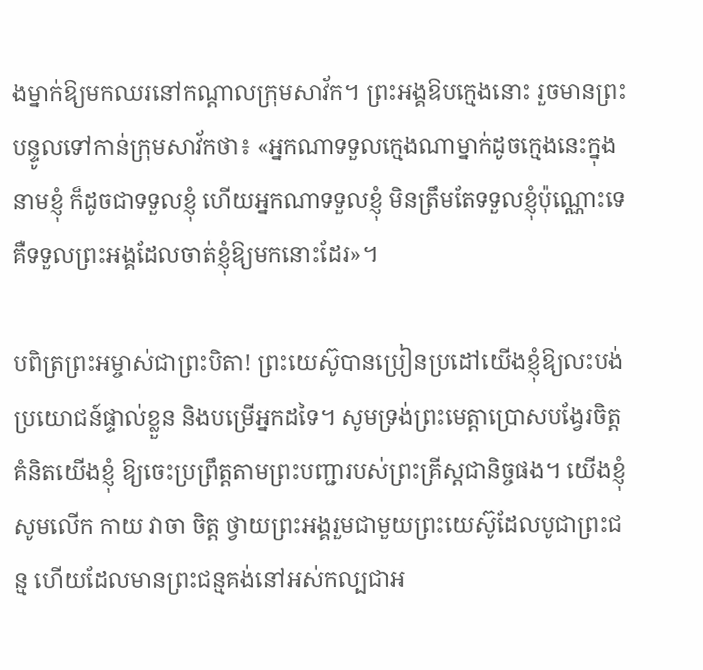ងម្នាក់ឱ្យមកឈរនៅកណ្តាលក្រុមសាវ័ក។ ព្រះអង្គឱបក្មេងនោះ រួចមានព្រះបន្ទូលទៅកាន់ក្រុមសាវ័កថា៖ «អ្នកណាទទួលក្មេងណាម្នាក់ដូចក្មេងនេះក្នុងនាមខ្ញុំ ក៏ដូចជាទទួលខ្ញុំ ហើយអ្នកណាទទួលខ្ញុំ មិនត្រឹមតែទទួលខ្ញុំប៉ុណ្ណោះទេ គឺទទួលព្រះអង្គដែលចាត់ខ្ញុំឱ្យមកនោះដែរ»។

បពិត្រព្រះអម្ចាស់ជាព្រះបិតា! ព្រះយេស៊ូបានប្រៀនប្រដៅយើងខ្ញុំឱ្យលះបង់ប្រយោជន៍ផ្ទាល់ខ្លួន និងបម្រើអ្នកដទៃ។ សូមទ្រង់ព្រះមេត្តាប្រោសបង្វែរចិត្តគំនិតយើងខ្ញុំ ឱ្យចេះប្រព្រឹត្តតាមព្រះបញ្ជារបស់ព្រះគ្រីស្តជានិច្ចផង។ យើងខ្ញុំសូមលើក កាយ វាចា ចិត្ត ថ្វាយព្រះអង្គរួមជាមួយព្រះយេស៊ូដែលបូជាព្រះជន្ម ហើយដែលមានព្រះជន្មគង់នៅអស់កល្បជាអ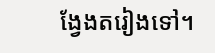ង្វែងតរៀងទៅ។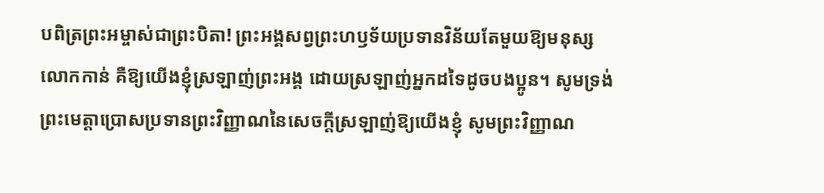បពិត្រព្រះអម្ចាស់ជាព្រះបិតា! ព្រះអង្គសព្វព្រះហឫទ័យប្រទានវិន័យតែមួយឱ្យមនុស្សលោកកាន់ គឺឱ្យយើងខ្ញុំស្រឡាញ់ព្រះអង្គ ដោយស្រឡាញ់អ្នកដទៃដូចបងប្អូន។ សូមទ្រង់ព្រះមេត្តាប្រោសប្រទានព្រះវិញ្ញាណនៃសេចក្តីស្រឡាញ់ឱ្យយើងខ្ញុំ សូមព្រះវិញ្ញាណ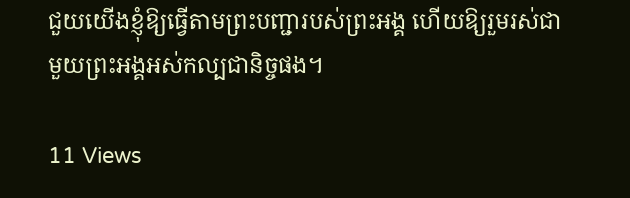ជួយយើងខ្ញុំឱ្យធ្វើតាមព្រះបញ្ជារបស់ព្រះអង្គ ហើយឱ្យរួមរស់ជាមួយព្រះអង្គអស់កល្បជានិច្ចផង។

11 Views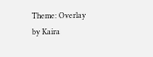Theme: Overlay by Kaira